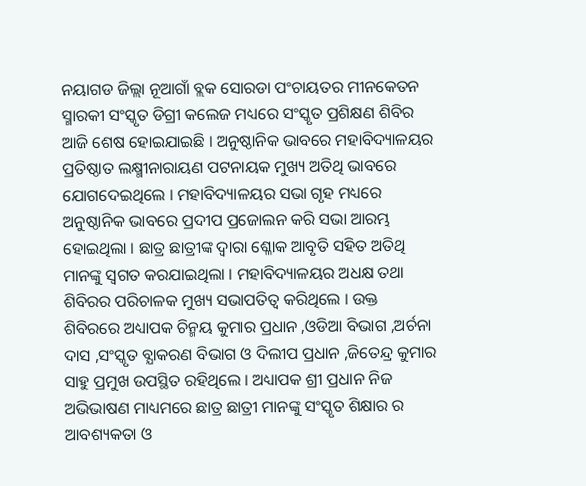ନୟାଗଡ ଜିଲ୍ଲା ନୂଆଗାଁ ବ୍ଲକ ସୋରଡା ପଂଚାୟତର ମୀନକେତନ ସ୍ମାରକୀ ସଂସ୍କୃତ ଡିଗ୍ରୀ କଲେଜ ମଧ୍ୟରେ ସଂସ୍କୃତ ପ୍ରଶିକ୍ଷଣ ଶିବିର ଆଜି ଶେଷ ହୋଇଯାଇଛି । ଅନୁଷ୍ଠାନିକ ଭାବରେ ମହାବିଦ୍ୟାଳୟର ପ୍ରତିଷ୍ଠାତ ଲକ୍ଷ୍ମୀନାରାୟଣ ପଟନାୟକ ମୁଖ୍ୟ ଅତିଥି ଭାବରେ ଯୋଗଦେଇଥିଲେ । ମହାବିଦ୍ୟାଳୟର ସଭା ଗୃହ ମଧ୍ୟରେ ଅନୁଷ୍ଠାନିକ ଭାବରେ ପ୍ରଦୀପ ପ୍ରଜୋଲନ କରି ସଭା ଆରମ୍ଭ ହୋଇଥିଲା । ଛାତ୍ର ଛାତ୍ରୀଙ୍କ ଦ୍ଵାରା ଶ୍ଳୋକ ଆବୃତି ସହିତ ଅତିଥି ମାନଙ୍କୁ ସ୍ଵଗତ କରଯାଇଥିଲା । ମହାବିଦ୍ୟାଳୟର ଅଧକ୍ଷ ତଥା ଶିବିରର ପରିଚାଳକ ମୁଖ୍ୟ ସଭାପତିତ୍ଵ କରିଥିଲେ । ଉକ୍ତ ଶିବିରରେ ଅଧ୍ୟାପକ ଚିନ୍ମୟ କୁମାର ପ୍ରଧାନ ,ଓଡିଆ ବିଭାଗ ,ଅର୍ଚନା ଦାସ ,ସଂସ୍କୃତ ବ୍ଯାକରଣ ବିଭାଗ ଓ ଦିଲୀପ ପ୍ରଧାନ ,ଜିତେନ୍ଦ୍ର କୁମାର ସାହୁ ପ୍ରମୁଖ ଉପସ୍ଥିତ ରହିଥିଲେ । ଅଧ୍ୟାପକ ଶ୍ରୀ ପ୍ରଧାନ ନିଜ ଅଭିଭାଷଣ ମାଧ୍ୟମରେ ଛାତ୍ର ଛାତ୍ରୀ ମାନଙ୍କୁ ସଂସ୍କୃତ ଶିକ୍ଷାର ର ଆବଶ୍ୟକତା ଓ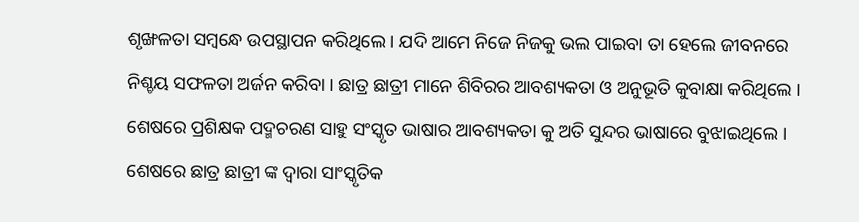ଶୃଙ୍ଖଳତା ସମ୍ବନ୍ଧେ ଉପସ୍ଥାପନ କରିଥିଲେ । ଯଦି ଆମେ ନିଜେ ନିଜକୁ ଭଲ ପାଇବା ତା ହେଲେ ଜୀବନରେ ନିଶ୍ଚୟ ସଫଳତା ଅର୍ଜନ କରିବା । ଛାତ୍ର ଛାତ୍ରୀ ମାନେ ଶିବିରର ଆବଶ୍ୟକତା ଓ ଅନୁଭୂତି କୁବାକ୍ଷା କରିଥିଲେ । ଶେଷରେ ପ୍ରଶିକ୍ଷକ ପଦ୍ମଚରଣ ସାହୁ ସଂସ୍କୃତ ଭାଷାର ଆବଶ୍ୟକତା କୁ ଅତି ସୁନ୍ଦର ଭାଷାରେ ବୁଝାଇଥିଲେ । ଶେଷରେ ଛାତ୍ର ଛାତ୍ରୀ ଙ୍କ ଦ୍ଵାରା ସାଂସ୍କୃତିକ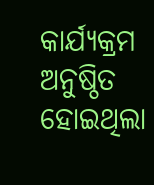କାର୍ଯ୍ୟକ୍ରମ ଅନୁଷ୍ଠିତ ହୋଇଥିଲା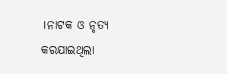।ନାଟକ ଓ ନୃତ୍ୟ କରଯାଇଥିଲା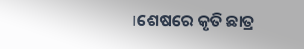।ଶେଷରେ କୃତି ଛାତ୍ର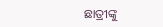ଛାତ୍ରୀଙ୍କୁ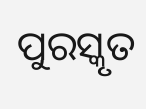ପୁରସ୍କୃତ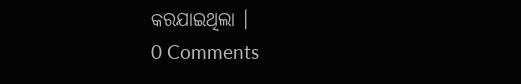କରଯାଇଥିଲା ।
0 Comments